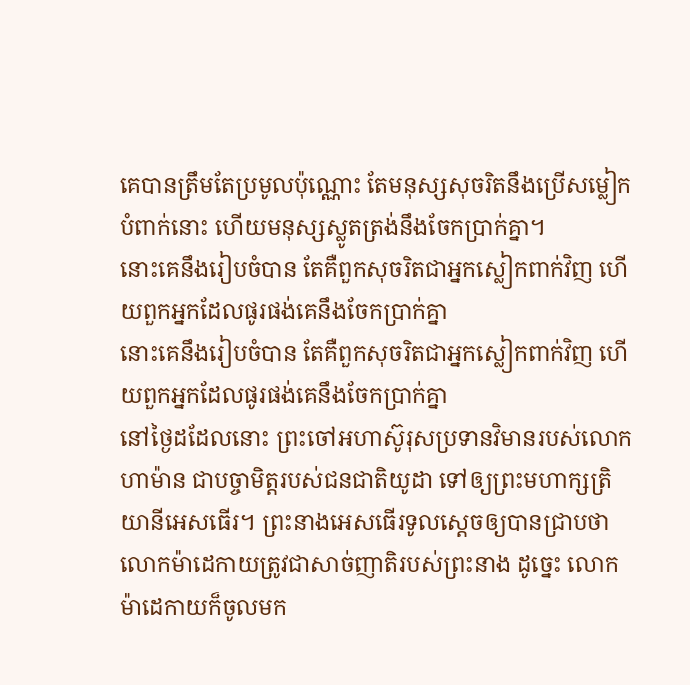គេបានត្រឹមតែប្រមូលប៉ុណ្ណោះ តែមនុស្សសុចរិតនឹងប្រើសម្លៀកបំពាក់នោះ ហើយមនុស្សស្លូតត្រង់នឹងចែកប្រាក់គ្នា។
នោះគេនឹងរៀបចំបាន តែគឺពួកសុចរិតជាអ្នកស្លៀកពាក់វិញ ហើយពួកអ្នកដែលផូរផង់គេនឹងចែកប្រាក់គ្នា
នោះគេនឹងរៀបចំបាន តែគឺពួកសុចរិតជាអ្នកស្លៀកពាក់វិញ ហើយពួកអ្នកដែលផូរផង់គេនឹងចែកប្រាក់គ្នា
នៅថ្ងៃដដែលនោះ ព្រះចៅអហាស៊ូរុសប្រទានវិមានរបស់លោកហាម៉ាន ជាបច្ចាមិត្តរបស់ជនជាតិយូដា ទៅឲ្យព្រះមហាក្សត្រិយានីអេសធើរ។ ព្រះនាងអេសធើរទូលស្ដេចឲ្យបានជ្រាបថា លោកម៉ាដេកាយត្រូវជាសាច់ញាតិរបស់ព្រះនាង ដូច្នេះ លោកម៉ាដេកាយក៏ចូលមក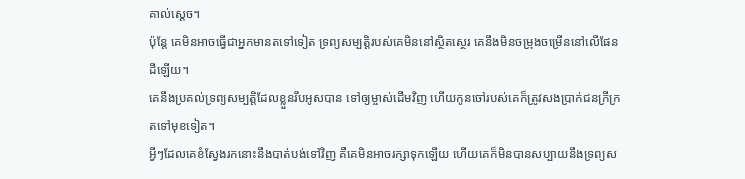គាល់ស្ដេច។
ប៉ុន្តែ គេមិនអាចធ្វើជាអ្នកមានតទៅទៀត ទ្រព្យសម្បត្តិរបស់គេមិននៅស្ថិតស្ថេរ គេនឹងមិនចម្រុងចម្រើននៅលើផែនដីឡើយ។
គេនឹងប្រគល់ទ្រព្យសម្បត្តិដែលខ្លួនរឹបអូសបាន ទៅឲ្យម្ចាស់ដើមវិញ ហើយកូនចៅរបស់គេក៏ត្រូវសងប្រាក់ជនក្រីក្រ តទៅមុខទៀត។
អ្វីៗដែលគេខំស្វែងរកនោះនឹងបាត់បង់ទៅវិញ គឺគេមិនអាចរក្សាទុកឡើយ ហើយគេក៏មិនបានសប្បាយនឹងទ្រព្យស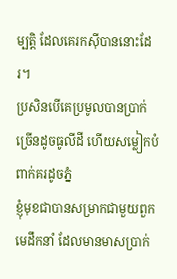ម្បត្តិ ដែលគេរកស៊ីបាននោះដែរ។
ប្រសិនបើគេប្រមូលបានប្រាក់ច្រើនដូចធូលីដី ហើយសម្លៀកបំពាក់គរដូចភ្នំ
ខ្ញុំមុខជាបានសម្រាកជាមួយពួកមេដឹកនាំ ដែលមានមាសប្រាក់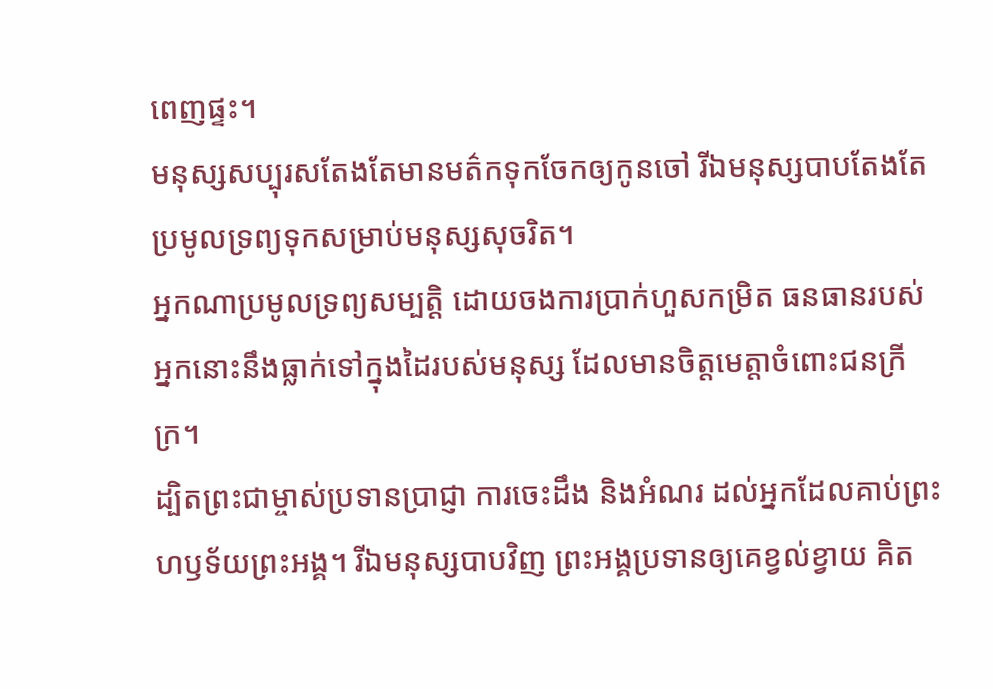ពេញផ្ទះ។
មនុស្សសប្បុរសតែងតែមានមត៌កទុកចែកឲ្យកូនចៅ រីឯមនុស្សបាបតែងតែប្រមូលទ្រព្យទុកសម្រាប់មនុស្សសុចរិត។
អ្នកណាប្រមូលទ្រព្យសម្បត្តិ ដោយចងការប្រាក់ហួសកម្រិត ធនធានរបស់អ្នកនោះនឹងធ្លាក់ទៅក្នុងដៃរបស់មនុស្ស ដែលមានចិត្តមេត្តាចំពោះជនក្រីក្រ។
ដ្បិតព្រះជាម្ចាស់ប្រទានប្រាជ្ញា ការចេះដឹង និងអំណរ ដល់អ្នកដែលគាប់ព្រះហឫទ័យព្រះអង្គ។ រីឯមនុស្សបាបវិញ ព្រះអង្គប្រទានឲ្យគេខ្វល់ខ្វាយ គិត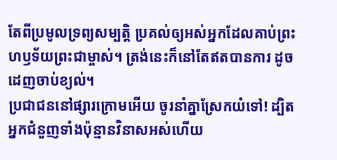តែពីប្រមូលទ្រព្យសម្បត្តិ ប្រគល់ឲ្យអស់អ្នកដែលគាប់ព្រះហឫទ័យព្រះជាម្ចាស់។ ត្រង់នេះក៏នៅតែឥតបានការ ដូចដេញចាប់ខ្យល់។
ប្រជាជននៅផ្សារក្រោមអើយ ចូរនាំគ្នាស្រែកយំទៅ! ដ្បិតអ្នកជំនួញទាំងប៉ុន្មានវិនាសអស់ហើយ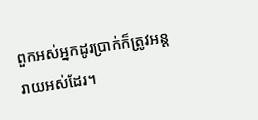ពួកអស់អ្នកដូរប្រាក់ក៏ត្រូវអន្តរាយអស់ដែរ។